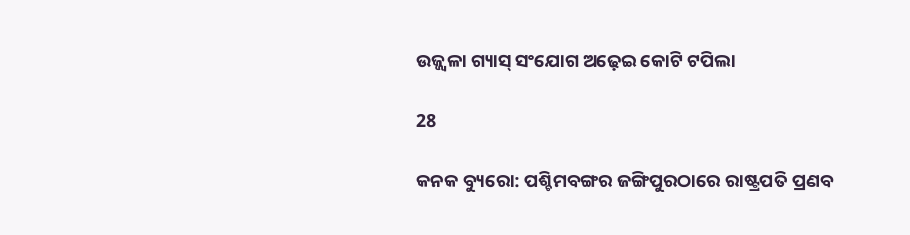ଉଜ୍ଜ୍ୱଳା ଗ୍ୟାସ୍ ସଂଯୋଗ ଅଢ଼େଇ କୋଟି ଟପିଲା

28

କନକ ବ୍ୟୁରୋ: ପଶ୍ଚିମବଙ୍ଗର ଜଙ୍ଗିପୁରଠାରେ ରାଷ୍ଟ୍ରପତି ପ୍ରଣବ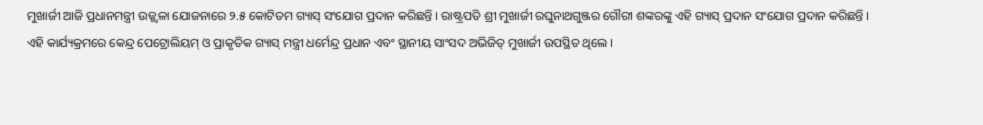ମୁଖାର୍ଜୀ ଆଜି ପ୍ରଧାନମନ୍ତ୍ରୀ ଉଜ୍ଜ୍ୱଳା ଯୋଜନାରେ ୨.୫ କୋଟିତମ ଗ୍ୟାସ୍ ସଂଯୋଗ ପ୍ରଦାନ କରିଛନ୍ତି । ରାଷ୍ଟ୍ରପତି ଶ୍ରୀ ମୁଖାର୍ଜୀ ରଘୁନାଥଗୁଞ୍ଜର ଗୌରୀ ଶଙ୍କରଙ୍କୁ ଏହି ଗ୍ୟାସ୍ ପ୍ରଦାନ ସଂଯୋଗ ପ୍ରଦାନ କରିଛନ୍ତି । ଏହି କାର୍ଯ୍ୟକ୍ରମରେ କେନ୍ଦ୍ର ପେଟ୍ରୋଲିୟମ୍ ଓ ପ୍ରାକୃତିକ ଗ୍ୟାସ୍ ମନ୍ତ୍ରୀ ଧର୍ମେନ୍ଦ୍ର ପ୍ରଧାନ ଏବଂ ସ୍ଥାନୀୟ ସାଂସଦ ଅଭିଜିତ୍ ମୁଖାର୍ଜୀ ଉପସ୍ଥିତ ଥିଲେ ।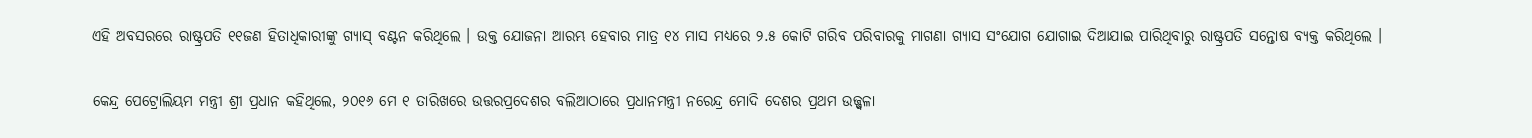ଏହି ଅବସରରେ ରାଷ୍ଟ୍ରପତି ୧୧ଜଣ ହିତାଧିକାରୀଙ୍କୁ ଗ୍ୟାସ୍ ବଣ୍ଟନ କରିଥିଲେ । ଉକ୍ତ ଯୋଜନା ଆରମ୍ଭ ହେବାର ମାତ୍ର ୧୪ ମାସ ମଧ୍ୟରେ ୨.୫ କୋଟି ଗରିବ ପରିବାରକୁ ମାଗଣା ଗ୍ୟାସ ସଂଯୋଗ ଯୋଗାଇ ଦିଆଯାଇ ପାରିଥିବାରୁ ରାଷ୍ଟ୍ରପତି ସନ୍ତୋଷ ବ୍ୟକ୍ତ କରିଥିଲେ ।

କେନ୍ଦ୍ର ପେଟ୍ରୋଲିୟମ ମନ୍ତ୍ରୀ ଶ୍ରୀ ପ୍ରଧାନ କହିଥିଲେ, ୨୦୧୬ ମେ ୧ ତାରିଖରେ ଉତ୍ତରପ୍ରଦେଶର ବଲିଆଠାରେ ପ୍ରଧାନମନ୍ତ୍ରୀ ନରେନ୍ଦ୍ର ମୋଦି ଦେଶର ପ୍ରଥମ ଉଜ୍ଜ୍ୱଳା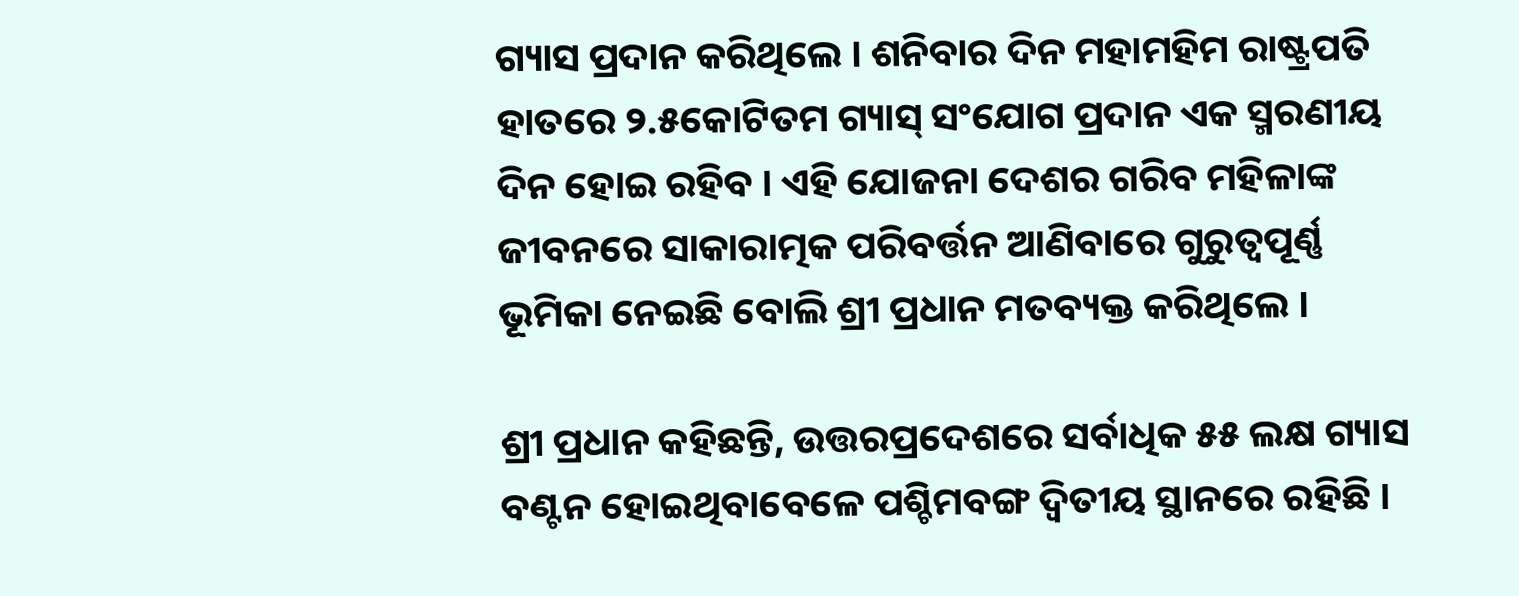ଗ୍ୟାସ ପ୍ରଦାନ କରିଥିଲେ । ଶନିବାର ଦିନ ମହାମହିମ ରାଷ୍ଟ୍ରପତି ହାତରେ ୨.୫କୋଟିତମ ଗ୍ୟାସ୍ ସଂଯୋଗ ପ୍ରଦାନ ଏକ ସ୍ମରଣୀୟ ଦିନ ହୋଇ ରହିବ । ଏହି ଯୋଜନା ଦେଶର ଗରିବ ମହିଳାଙ୍କ ଜୀବନରେ ସାକାରାତ୍ମକ ପରିବର୍ତ୍ତନ ଆଣିବାରେ ଗୁରୁତ୍ୱପୂର୍ଣ୍ଣ ଭୂମିକା ନେଇଛି ବୋଲି ଶ୍ରୀ ପ୍ରଧାନ ମତବ୍ୟକ୍ତ କରିଥିଲେ ।

ଶ୍ରୀ ପ୍ରଧାନ କହିଛନ୍ତି, ଉତ୍ତରପ୍ରଦେଶରେ ସର୍ବାଧିକ ୫୫ ଲକ୍ଷ ଗ୍ୟାସ ବଣ୍ଟନ ହୋଇଥିବାବେଳେ ପଶ୍ଚିମବଙ୍ଗ ଦ୍ୱିତୀୟ ସ୍ଥାନରେ ରହିଛି ।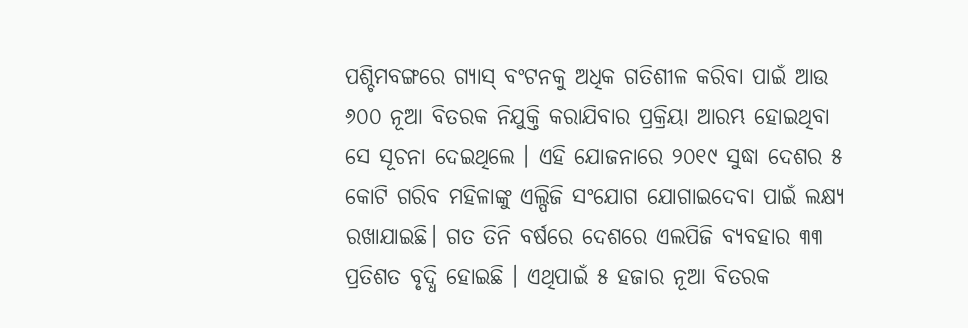ପଶ୍ଚିମବଙ୍ଗରେ ଗ୍ୟାସ୍ ବଂଟନକୁ ଅଧିକ ଗତିଶୀଳ କରିବା ପାଇଁ ଆଉ ୬୦୦ ନୂଆ ବିତରକ ନିଯୁକ୍ତି କରାଯିବାର ପ୍ରକ୍ରିୟା ଆରମ୍ଭ ହୋଇଥିବା ସେ ସୂଚନା ଦେଇଥିଲେ । ଏହି ଯୋଜନାରେ ୨୦୧୯ ସୁଦ୍ଧା ଦେଶର ୫ କୋଟି ଗରିବ ମହିଳାଙ୍କୁ ଏଲ୍ପିଜି ସଂଯୋଗ ଯୋଗାଇଦେବା ପାଇଁ ଲକ୍ଷ୍ୟ ରଖାଯାଇଛି। ଗତ ତିନି ବର୍ଷରେ ଦେଶରେ ଏଲପିଜି ବ୍ୟବହାର ୩୩ ପ୍ରତିଶତ ବୃଦ୍ଧି ହୋଇଛି । ଏଥିପାଇଁ ୫ ହଜାର ନୂଆ ବିତରକ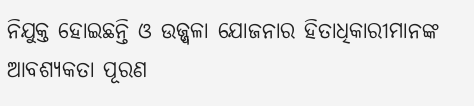ନିଯୁକ୍ତ ହୋଇଛନ୍ତି ଓ ଉଜ୍ଜ୍ୱଳା ଯୋଜନାର ହିତାଧିକାରୀମାନଙ୍କ ଆବଶ୍ୟକତା ପୂରଣ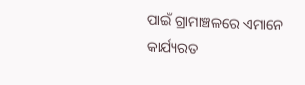ପାଇଁ ଗ୍ରାମାଞ୍ଚଳରେ ଏମାନେ କାର୍ଯ୍ୟରତ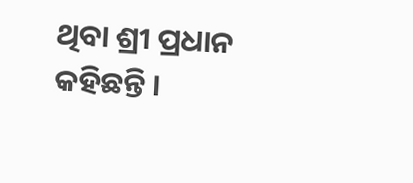ଥିବା ଶ୍ରୀ ପ୍ରଧାନ କହିଛନ୍ତି ।